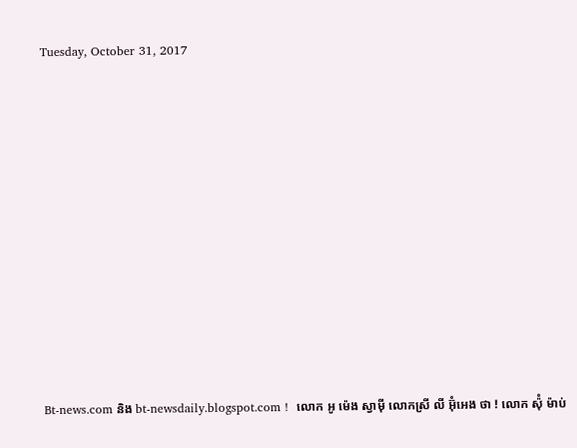Tuesday, October 31, 2017















Bt-news.com និង bt-newsdaily.blogspot.com !  លោក អូ ម៉េង ស្វាម៉ី លោកស្រី លី អ៊ុំអេង ថា ! លោក ស៉ុំ ម៉ាប់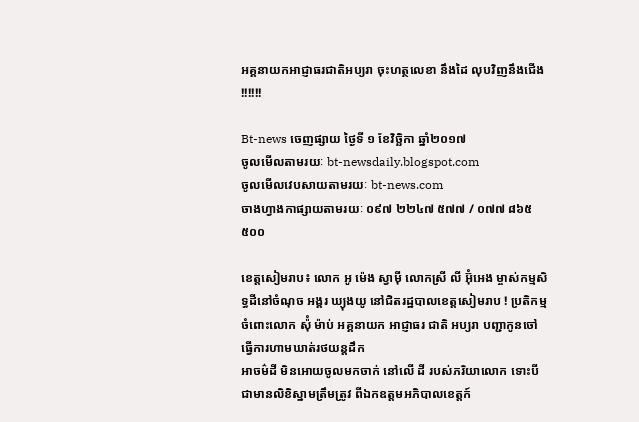អគ្គនាយកអាជ្ញាធរជាតិអប្យរា ចុះហត្ថលេខា នឹងដៃ លុបវិញនឹងជើង !!!!!!

Bt-news ចេញផ្សាយ ថ្ងៃទី ១ ខែវិច្ឆិកា ឆ្នាំ២០១៧
ចូលមើលតាមរយៈ bt-newsdaily.blogspot.com
ចូលមើលវេបសាយតាមរយៈ bt-news.com
ចាងហ្វាងកាផ្សាយតាមរយៈ ០៩៧ ២២៤៧ ៥៧៧ / ០៧៧ ៨៦៥ ៥០០

ខេត្តសៀមរាប៖ លោក អូ ម៉េង ស្វាម៉ី លោកស្រី លី អ៊ុំអេង ម្ចាស់កម្មសិទ្ធដីនៅចំណុច អង្គរ ឃ្យុងយូ នៅជិតរដ្ឋបាលខេត្តសៀមរាប ! ប្រតិកម្មចំពោះលោក ស៉ុំ ម៉ាប់ អគ្គនាយក អាជ្ញាធរ ជាតិ អប្យរា បញ្ជាកូនចៅធ្វើការហាមឃាត់រថយន្តដឹក
អាចម៌ដី មិនអោយចូលមកចាក់ នៅលើ ដី របស់ភរិយាលោក ទោះបីជាមានលិខិស្នាមត្រឹមត្រូវ ពីឯកឧត្តមអភិបាលខេត្តក៍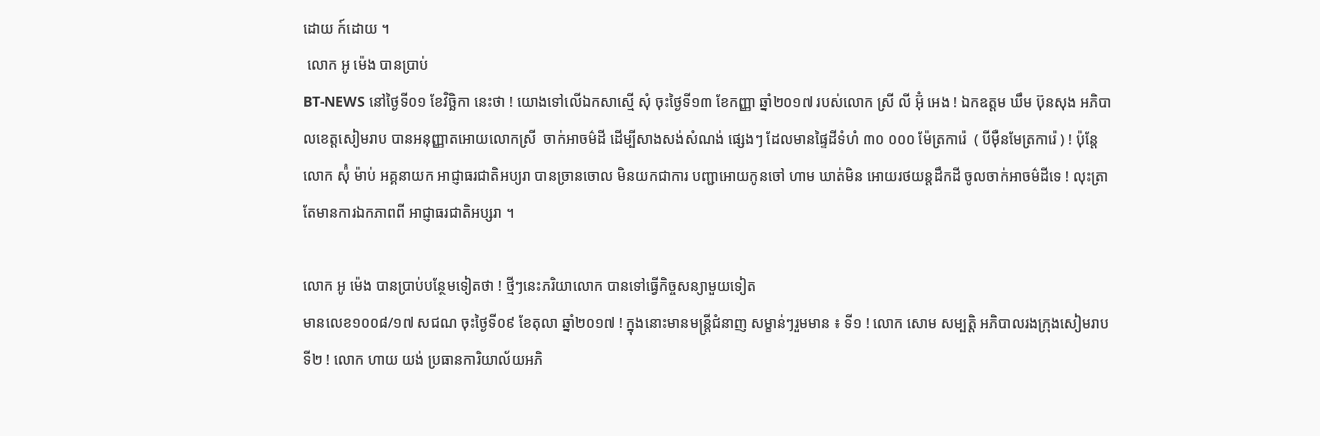ដោយ ក៍ដោយ ។
 លោក អូ ម៉េង បានប្រាប់
BT-NEWS នៅថ្ងៃទី០១ ខែវិច្ឆិកា នេះថា ! យោងទៅលើឯកសាស្មើ សុំ ចុះថ្ងៃទី១៣ ខែកញ្ញា ឆ្នាំ២០១៧ របស់លោក ស្រី លី អ៊ុំ អេង ! ឯកឧត្តម ឃឹម ប៊ុនសុង អភិបាលខេត្តសៀមរាប បានអនុញ្ញាតអោយលោកស្រី  ចាក់អាចម៌ដី ដើម្បីសាងសង់សំណង់ ផ្សេងៗ ដែលមានផ្ទៃដីទំហំ ៣០ ០០០ ម៉ែត្រការ៉េ  ( បីម៉ឺនមែត្រការ៉េ ) ! ប៉ុន្តែលោក ស៉ុំ ម៉ាប់ អគ្គនាយក អាជ្ញាធរជាតិអប្យរា បានច្រានចោល មិនយកជាការ បញ្ជាអោយកូនចៅ ហាម ឃាត់មិន អោយរថយន្តដឹកដី ចូលចាក់អាចម៌ដីទេ ! លុះត្រាតែមានការឯកភាពពី អាជ្ញាធរជាតិអប្សរា ។

លោក អូ ម៉េង បានប្រាប់បន្ថែមទៀតថា ! ថ្មីៗនេះភរិយាលោក បានទៅធ្វើកិច្ចសន្យាមួយទៀត
មានលេខ១០០៨/១៧ សជណ ចុះថ្ងៃទី០៩ ខែតុលា ឆ្នាំ២០១៧ ! ក្នុងនោះមានមន្ត្រីជំនាញ សម្ខាន់ៗរួមមាន ៖ ទី១ ! លោក សោម សម្បត្តិ អភិបាលរងក្រុងសៀមរាប  ទី២ ! លោក ហាយ យង់ ប្រធានការិយាល័យអភិ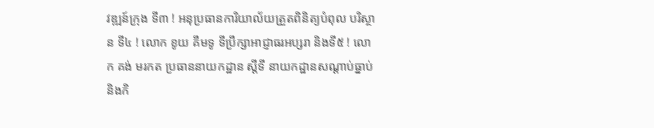វឌ្ឍន៍ក្រុង ទី៣ ! អនុប្រធានការិយាល័យត្រួតពិនិត្យបំពុល បរិស្ថាន ទី៤ ! លោក ខូយ គឹមទូ ទីប្រឹក្សាអាជ្ញាធរអប្សរា និងទី៥ ! លោក គង់ មរកត ប្រធាននាយកដ្ឋាន ស្តីទី នាយកដ្ឋានសណ្តាប់ធ្នាប់ និងកិ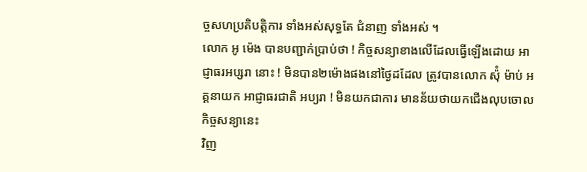ច្ចសហប្រតិបត្តិការ ទាំងអស់សុទ្ធតែ ជំនាញ ទាំងអស់ ។
លោក អូ ម៉េង បានបញ្ជាក់ប្រាប់ថា ! កិច្ចសន្យាខាងលើដែលធ្វើឡើងដោយ អាជ្ញាធរអប្សរា នោះ ! មិនបាន២ម៉ោងផងនៅថ្ងៃដដែល ត្រូវបានលោក ស៉ុំ ម៉ាប់ អគ្គនាយក អាជ្ញាធរជាតិ អប្យរា ! មិនយកជាការ មានន័យថាយកជើងលុបចោលកិច្ចសន្យានេះ
វិញ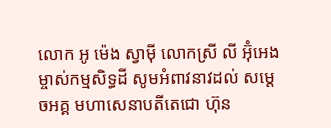លោក អូ ម៉េង ស្វាម៉ី លោកស្រី លី អ៊ុំអេង ម្ចាស់កម្មសិទ្ធដី សូមអំពាវនាវដល់ សម្តេចអគ្គ មហាសេនាបតីតេជោ ហ៊ុន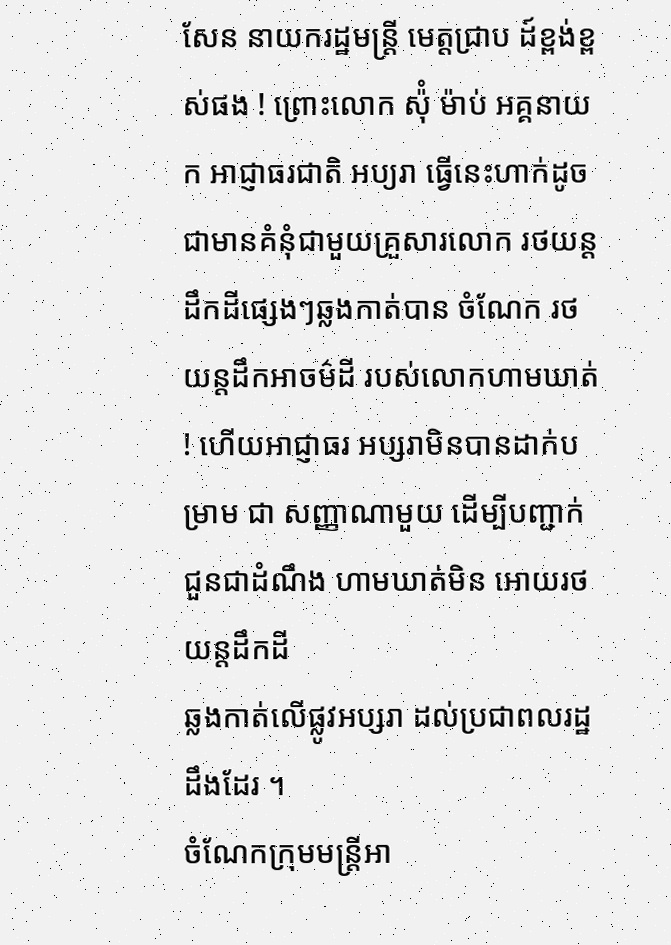សែន នាយករដ្ឋមន្រ្តី មេត្តជ្រាប ដ៍ខ្ពង់ខ្ពស់ផង ! ព្រោះលោក ស៉ុំ ម៉ាប់ អគ្គនាយក អាជ្ញាធរជាតិ អប្យរា ធ្វើនេះហាក់ដូចជាមានគំនុំជាមួយគ្រួសារលោក រថយន្ត ដឹកដីផ្សេងៗឆ្លងកាត់បាន ចំណែក រថយន្តដឹកអាចម៌ដី របស់លោកហាមឃាត់ ! ហើយអាជ្ញាធរ អប្សរាមិនបានដាក់បម្រាម ជា សញ្ញាណាមួយ ដើម្បីបញ្ជាក់ជួនជាដំណឹង ហាមឃាត់មិន អោយរថយន្តដឹកដី
ឆ្លងកាត់លើផ្លូវអប្សរា ដល់ប្រជាពលរដ្ឋ ដឹងដែរ ។
ចំណែកក្រុមមន្រ្តីអា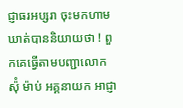ជ្ញាធរអប្សរា ចុះមកហាមឃាត់បាននិយាយថា ! ពួកគេធ្វើតាមបញ្ជាលោក ស៉ុំ ម៉ាប់ អគ្គនាយក អាជ្ញា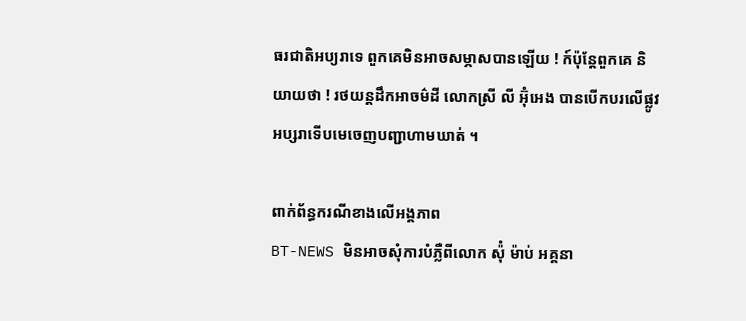ធរជាតិអប្យរាទេ ពួកគេមិនអាចសម្ភាសបានឡើយ ! ក៍ប៉ុន្តែពួកគេ និយាយថា ! រថយន្តដឹកអាចម៌ដី លោកស្រី លី អ៊ុំអេង បានបើកបរលើផ្លូវអប្សរាទើបមេចេញបញ្ជាហាមឃាត់ ។

ពាក់ព័ន្ធករណីខាងលើអង្គភាព
BT-NEWS មិនអាចសុំការបំភ្លឺពីលោក ស៉ុំ ម៉ាប់ អគ្គនា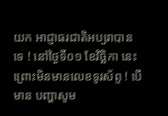យក អាជ្ញាធរជាតិអប្យរាបានទេ ! នៅថ្ងៃទី០១ ខែវិច្ឆិកា នេះ ព្រោះមិនមានលេខទូរស័ព្ទ ! បើមាន បញ្ហាសូម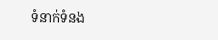ទំនាក់ទំនង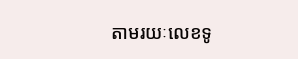តាមរយៈលេខទូ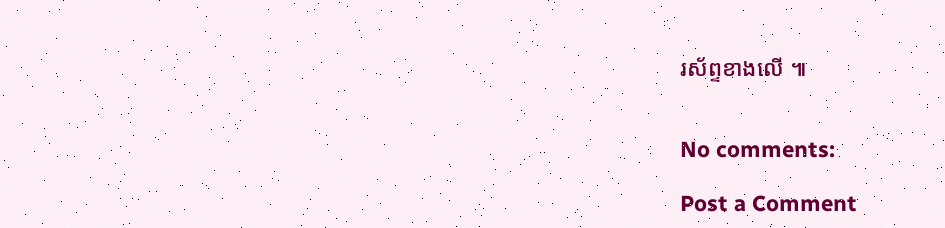រស័ព្ទខាងលើ ៕


No comments:

Post a Comment